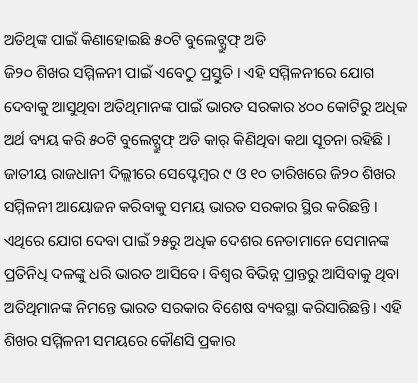ଅତିଥିଙ୍କ ପାଇଁ କିଣାହୋଇଛି ୫୦ଟି ବୁଲେଟ୍ପ୍ରୁଫ୍ ଅଡି
ଜି୨୦ ଶିଖର ସମ୍ମିଳନୀ ପାଇଁ ଏବେଠୁ ପ୍ରସ୍ତୁତି । ଏହି ସମ୍ମିଳନୀରେ ଯୋଗ ଦେବାକୁ ଆସୁଥିବା ଅତିଥିମାନଙ୍କ ପାଇଁ ଭାରତ ସରକାର ୪୦୦ କୋଟିରୁ ଅଧିକ ଅର୍ଥ ବ୍ୟୟ କରି ୫୦ଟି ବୁଲେଟ୍ପ୍ରୁଫ୍ ଅଡି କାର୍ କିଣିଥିବା କଥା ସୂଚନା ରହିଛି । ଜାତୀୟ ରାଜଧାନୀ ଦିଲ୍ଲୀରେ ସେପ୍ଟେମ୍ବର ୯ ଓ ୧୦ ତାରିଖରେ ଜି୨୦ ଶିଖର ସମ୍ମିଳନୀ ଆୟୋଜନ କରିବାକୁ ସମୟ ଭାରତ ସରକାର ସ୍ଥିର କରିଛନ୍ତି । ଏଥିରେ ଯୋଗ ଦେବା ପାଇଁ ୨୫ରୁ ଅଧିକ ଦେଶର ନେତାମାନେ ସେମାନଙ୍କ ପ୍ରତିନିଧି ଦଳଙ୍କୁ ଧରି ଭାରତ ଆସିବେ। ବିଶ୍ବର ବିଭିନ୍ନ ପ୍ରାନ୍ତରୁ ଆସିବାକୁ ଥିବା ଅତିଥିମାନଙ୍କ ନିମନ୍ତେ ଭାରତ ସରକାର ବିଶେଷ ବ୍ୟବସ୍ଥା କରିସାରିଛନ୍ତି। ଏହି ଶିଖର ସମ୍ମିଳନୀ ସମୟରେ କୌଣସି ପ୍ରକାର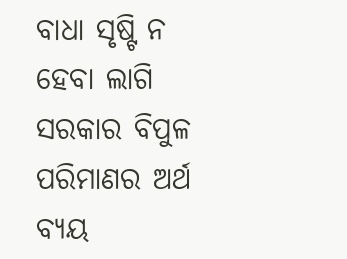ବାଧା ସୃଷ୍ଟି ନ ହେବା ଲାଗି ସରକାର ବିପୁଳ ପରିମାଣର ଅର୍ଥ ବ୍ୟୟ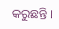କରୁଛନ୍ତି ।